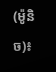(ម៉ូនិច)៖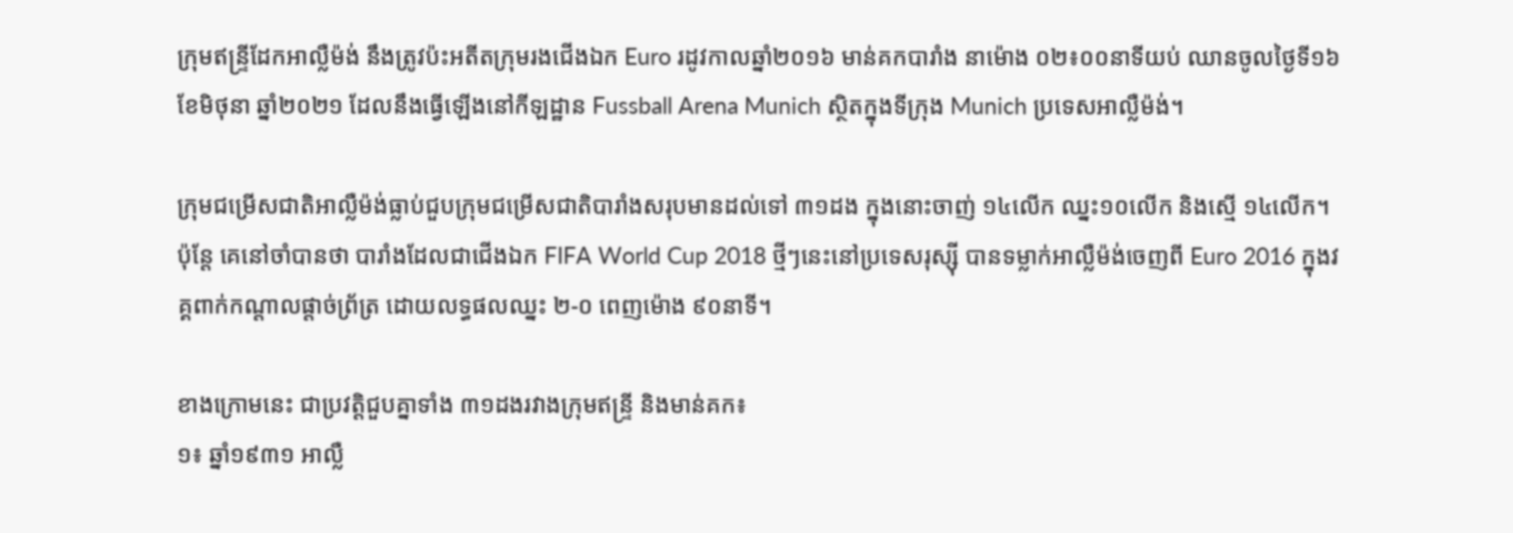ក្រុមឥន្រ្ទីដែកអាល្លឺម៉ង់ នឹងត្រូវប៉ះអតីតក្រុមរងជើងឯក Euro រដូវកាលឆ្នាំ២០១៦ មាន់គកបារាំង នាម៉ោង ០២៖០០នាទីយប់ ឈានចូលថ្ងៃទី១៦ ខែមិថុនា ឆ្នាំ២០២១ ដែលនឹងធ្វើឡើងនៅកីឡដ្ឋាន Fussball Arena Munich ស្ថិតក្នុងទីក្រុង Munich ប្រទេសអាល្លឺម៉ង់។

ក្រុមជម្រើសជាតិអាល្លឺម៉ង់ធ្លាប់ជួបក្រុមជម្រើសជាតិបារាំងសរុបមានដល់ទៅ ៣១ដង ក្នុងនោះចាញ់ ១៤លើក ឈ្នះ១០លើក និងស្មើ ១៤លើក។ ប៉ុន្តែ គេនៅចាំបានថា បារាំងដែលជាជើងឯក FIFA World Cup 2018 ថ្មីៗនេះនៅប្រទេសរុស្ស៊ី បានទម្លាក់អាល្លឺម៉ង់ចេញពី Euro 2016 ក្នុងវគ្គពាក់កណ្តាលផ្តាច់ព្រ័ត្រ ដោយលទ្ធផលឈ្នះ ២-០ ពេញម៉ោង ៩០នាទី។

ខាងក្រោមនេះ ជាប្រវត្តិជួបគ្នាទាំង ៣១ដងរវាងក្រុមឥន្ទ្រី និងមាន់គក៖
១៖ ឆ្នាំ១៩៣១ អាល្លឺ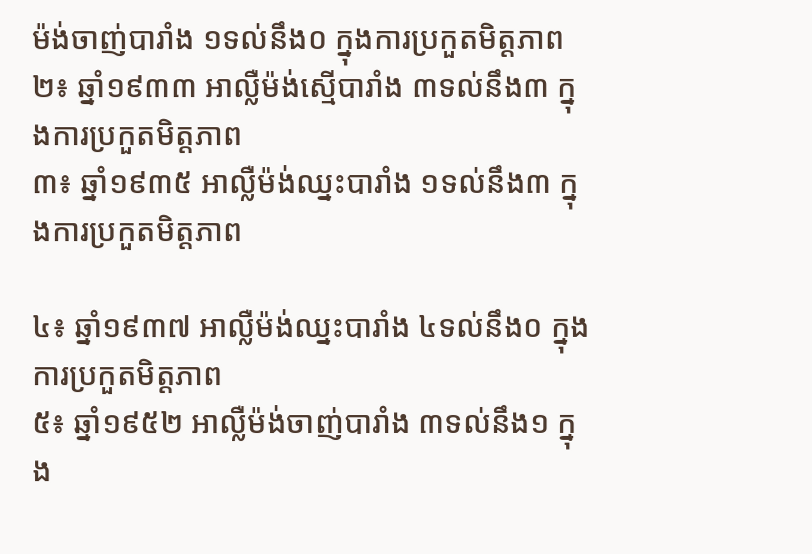ម៉ង់ចាញ់បារាំង ១ទល់នឹង០ ក្នុងការប្រកួតមិត្តភាព
២៖ ឆ្នាំ១៩៣៣ អាល្លឺម៉ង់ស្មើបារាំង ៣ទល់នឹង៣ ក្នុងការប្រកួតមិត្តភាព
៣៖ ឆ្នាំ១៩៣៥ អាល្លឺម៉ង់ឈ្នះបារាំង ១ទល់នឹង៣ ក្នុងការប្រកួតមិត្តភាព

៤៖ ឆ្នាំ១៩៣៧ អាល្លឺម៉ង់ឈ្នះបារាំង ៤ទល់នឹង០ ក្នុងការប្រកួតមិត្តភាព
៥៖ ឆ្នាំ១៩៥២ អាល្លឺម៉ង់ចាញ់បារាំង ៣ទល់នឹង១ ក្នុង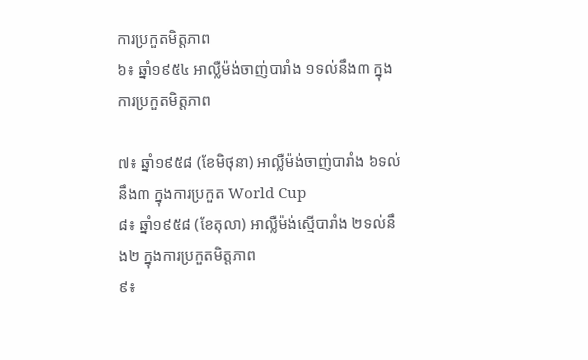ការប្រកួតមិត្តភាព
៦៖ ឆ្នាំ១៩៥៤ អាល្លឺម៉ង់ចាញ់បារាំង ១ទល់នឹង៣ ក្នុងការប្រកួតមិត្តភាព

៧៖ ឆ្នាំ១៩៥៨ (ខែមិថុនា) អាល្លឺម៉ង់ចាញ់បារាំង ៦ទល់នឹង៣ ក្នុងការប្រកួត World Cup
៨៖ ឆ្នាំ១៩៥៨ (ខែតុលា) អាល្លឺម៉ង់ស្មើបារាំង ២ទល់នឹង២ ក្នុងការប្រកួតមិត្តភាព
៩៖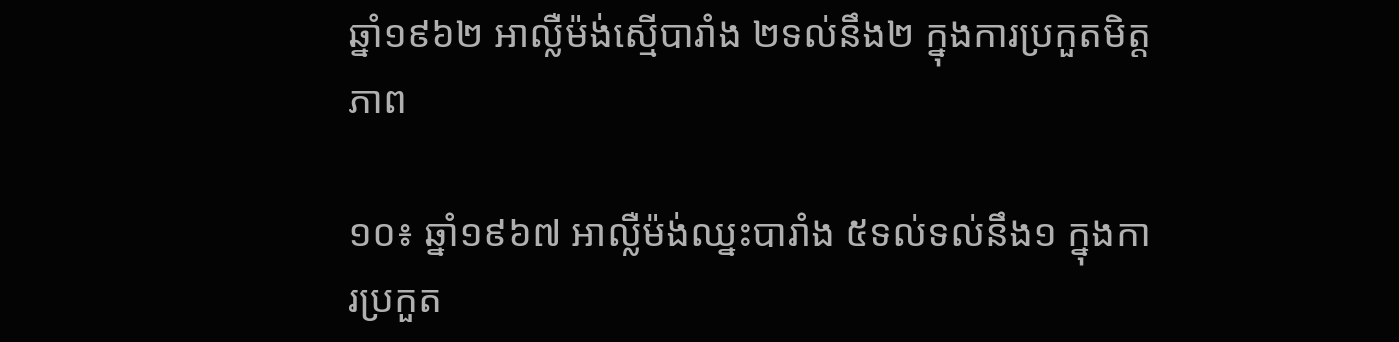ឆ្នាំ១៩៦២ អាល្លឺម៉ង់ស្មើបារាំង ២ទល់នឹង២ ក្នុងការប្រកួតមិត្តភាព

១០៖ ឆ្នាំ១៩៦៧ អាល្លឺម៉ង់ឈ្នះបារាំង ៥ទល់ទល់នឹង១ ក្នុងការប្រកួត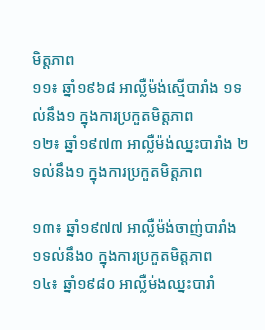មិត្តភាព
១១៖ ឆ្នាំ១៩៦៨ អាល្លឺម៉ង់ស្មើបារាំង ១ទល់នឹង១ ក្នុងការប្រកួតមិត្តភាព
១២៖ ឆ្នាំ១៩៧៣ អាល្លឺម៉ង់ឈ្នះបារាំង ២ទល់នឹង១ ក្នុងការប្រកួតមិត្តភាព

១៣៖ ឆ្នាំ១៩៧៧ អាល្លឺម៉ង់ចាញ់បារាំង ១ទល់នឹង០ ក្នុងការប្រកួតមិត្តភាព
១៤៖ ឆ្នាំ១៩៨០ អាល្លឺម់ងឈ្នះបារាំ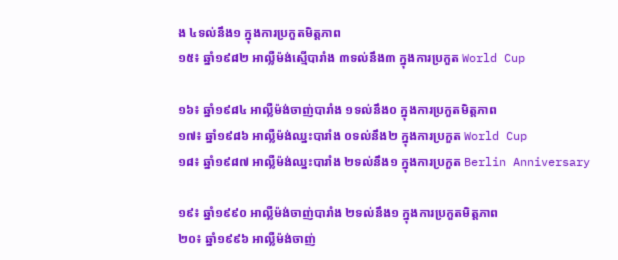ង ៤ទល់នឹង១ ក្នុងការប្រកួតមិត្តភាព
១៥៖ ឆ្នាំ១៩៨២ អាល្លឺម៉ង់ស្មើបារាំង ៣ទល់នឹង៣ ក្នុងការប្រកួត World Cup

១៦៖ ឆ្នាំ១៩៨៤ អាល្លឺម៉ង់ចាញ់បារាំង ១ទល់នឹង០ ក្នុងការប្រកួតមិត្តភាព
១៧៖ ឆ្នាំ១៩៨៦ អាល្លឺម៉ង់ឈ្នះបារាំង ០ទល់នឹង២ ក្នុងការប្រកួត World Cup
១៨៖ ឆ្នាំ១៩៨៧ អាល្លឺម៉ង់ឈ្នះបារាំង ២ទល់នឹង១ ក្នុងការប្រកួត Berlin Anniversary

១៩៖ ឆ្នាំ១៩៩០ អាល្លឺម៉ង់ចាញ់បារាំង ២ទល់នឹង១ ក្នុងការប្រកួតមិត្តភាព
២០៖ ឆ្នាំ១៩៩៦ អាល្លឺម៉ង់ចាញ់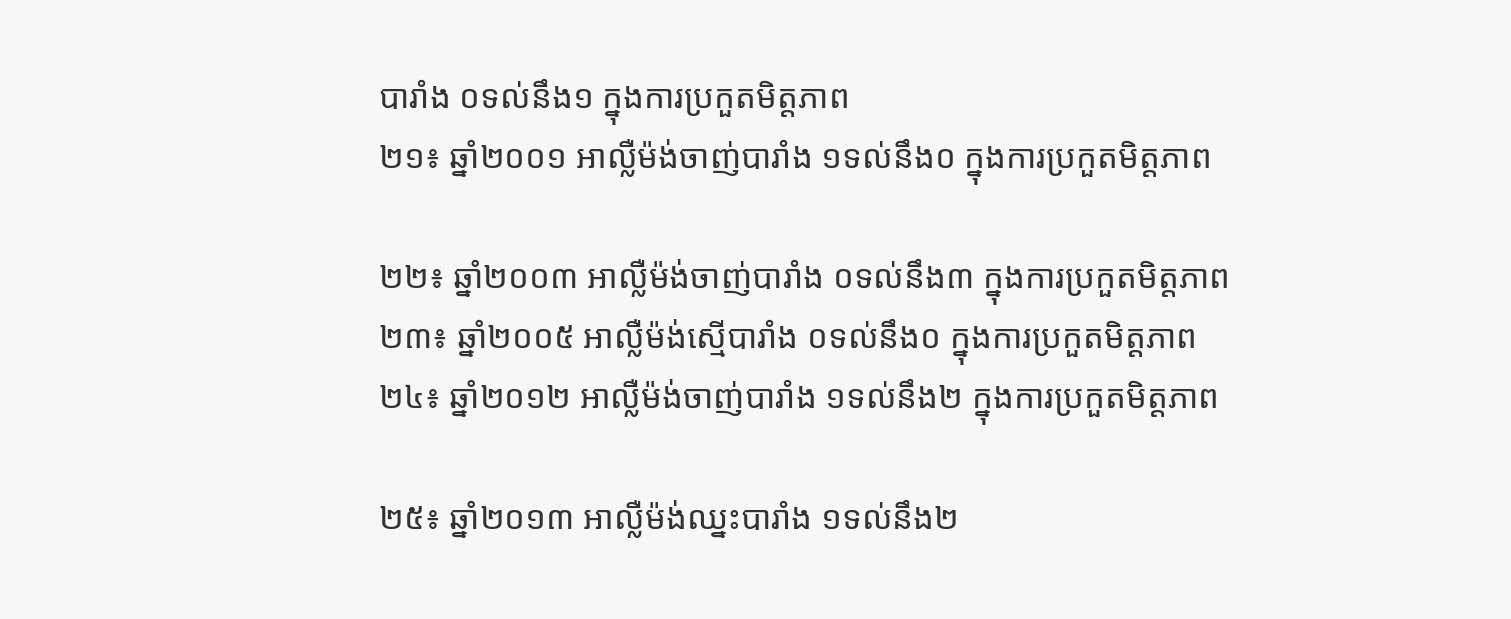បារាំង ០ទល់នឹង១ ក្នុងការប្រកួតមិត្តភាព
២១៖ ឆ្នាំ២០០១ អាល្លឺម៉ង់ចាញ់បារាំង ១ទល់នឹង០ ក្នុងការប្រកួតមិត្តភាព

២២៖ ឆ្នាំ២០០៣ អាល្លឺម៉ង់ចាញ់បារាំង ០ទល់នឹង៣ ក្នុងការប្រកួតមិត្តភាព
២៣៖ ឆ្នាំ២០០៥ អាល្លឺម៉ង់ស្មើបារាំង ០ទល់នឹង០ ក្នុងការប្រកួតមិត្តភាព
២៤៖ ឆ្នាំ២០១២ អាល្លឺម៉ង់ចាញ់បារាំង ១ទល់នឹង២ ក្នុងការប្រកួតមិត្តភាព

២៥៖ ឆ្នាំ២០១៣ អាល្លឺម៉ង់ឈ្នះបារាំង ១ទល់នឹង២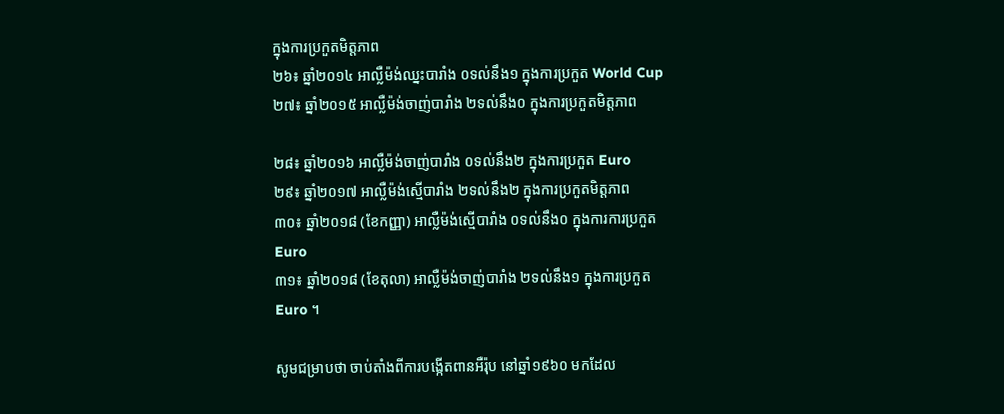ក្នុងការប្រកួតមិត្តភាព
២៦៖ ឆ្នាំ២០១៤ អាល្លឺម៉ង់ឈ្នះបារាំង ០ទល់នឹង១ ក្នុងការប្រកួត World Cup
២៧៖ ឆ្នាំ២០១៥ អាល្លឺម៉ង់ចាញ់បារាំង ២ទល់នឹង០ ក្នុងការប្រកួតមិត្តភាព

២៨៖ ឆ្នាំ២០១៦ អាល្លឺម៉ង់ចាញ់បារាំង ០ទល់នឹង២ ក្នុងការប្រកួត Euro
២៩៖ ឆ្នាំ២០១៧ អាល្លឺម៉ង់ស្មើបារាំង ២ទល់នឹង២ ក្នុងការប្រកួតមិត្តភាព
៣០៖ ឆ្នាំ២០១៨ (ខែកញ្ញា) អាល្លឺម៉ង់ស្មើបារាំង ០ទល់នឹង០ ក្នុងការការប្រកួត Euro
៣១៖ ឆ្នាំ២០១៨ (ខែតុលា) អាល្លឺម៉ង់ចាញ់បារាំង ២ទល់នឹង១ ក្នុងការប្រកួត Euro ។

សូមជម្រាបថា ចាប់តាំងពីការបង្កើតពានអឺរ៉ុប នៅឆ្នាំ១៩៦០ មកដែល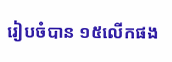រៀបចំបាន ១៥លើកផង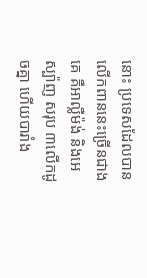នោះ ប្រទេសដែលបានលើកពាននេះច្រើនជាងគេ គឺអាល្លឺម៉ង់ និងអេស្ប៉ាញ សរុប ៣លើកដូចគ្នា ហើយបារាំង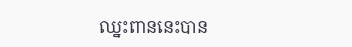ឈ្នះពាននេះបាន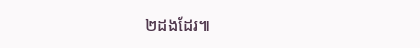២ដងដែរ៕